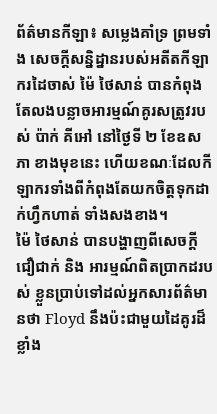ព័ត៌មានកីឡា៖ សម្លេងគាំទ្រ ព្រមទាំង សេចក្ដីសន្និដ្នានរបស់អតីតកីឡាករដៃចាស់ ម៉ៃ ថៃសាន់ បានកំពុងតែលងបន្លាចអារម្មណ៍គូរសត្រូវរបស់ ប៉ាក់ គីអៅ នៅថ្ងៃទី ២ ខែឧសភា ខាងមុខនេះ ហើយខណៈដែលកីឡាករទាំងពីកំពុងតែយកចិត្ដទុកដាក់ហ្វឹកហាត់ ទាំងសងខាង។
ម៉ៃ ថៃសាន់ បានបង្ហាញពីសេចក្ដីជឿជាក់ និង អារម្មណ៍ពិតប្រាកដរបស់ ខ្លួនប្រាប់ទៅដល់អ្នកសារព័ត៌មានថា Floyd នឹងប៉ះជាមួយដៃគូរដ៏ខ្លាំង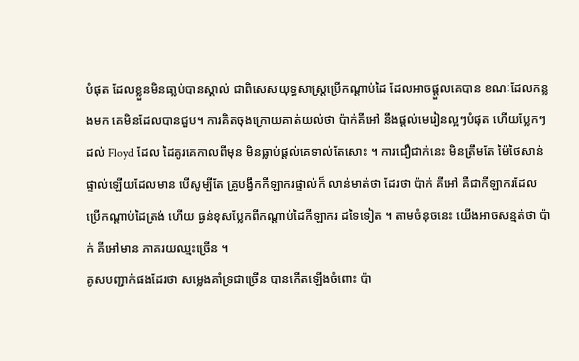បំផុត ដែលខ្លួនមិនធា្លប់បានស្គាល់ ជាពិសេសយុទ្ធសាស្រ្ដប្រើកណ្ដាប់ដៃ ដែលអាចផ្ដួលគេបាន ខណៈដែលកន្លងមក គេមិនដែលបានជួប។ ការគិតចុងក្រោយគាត់យល់ថា ប៉ាក់គីអៅ នឹងផ្ដល់មេរៀនល្អៗបំផុត ហើយប្លែកៗដល់ Floyd ដែល ដៃគូរគេកាលពីមុន មិនធ្លាប់ផ្ដល់គេទាល់តែសោះ ។ ការជឿជាក់នេះ មិនត្រឹមតែ ម៉ៃថៃសាន់ ផ្ទាល់ឡើយដែលមាន បើសូម្បីតែ គ្រូបង្វឹកកីឡាករផ្ទាល់ក៏ លាន់មាត់ថា ដែរថា ប៉ាក់ គីអៅ គឺជាកីឡាករដែល ប្រើកណ្ដាប់ដៃត្រង់ ហើយ ធ្ងន់ខុសប្លែកពីកណ្ដាប់ដៃកីឡាករ ដទៃទៀត ។ តាមចំនុចនេះ យើងអាចសន្មត់ថា ប៉ាក់ គីអៅមាន ភាគរយឈ្មះច្រើន ។
គូសបញ្ជាក់ផងដែរថា សម្លេងគាំទ្រជាច្រើន បានកើតឡើងចំពោះ ប៉ា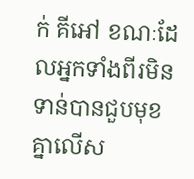ក់ គីអៅ ខណៈដែលអ្នកទាំងពីរមិនទាន់បានជួបមុខគ្នាលើស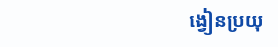ង្វៀនប្រយុ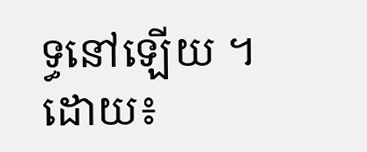ទ្ធនៅឡើយ ។
ដោយ៖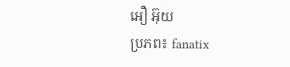អឿ អ៊ុយ
ប្រភព៖ fanatix